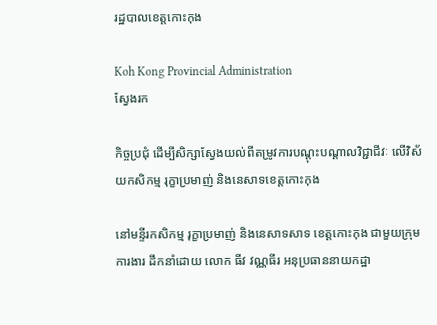រដ្ឋបាលខេត្តកោះកុង

Koh Kong Provincial Administration
ស្វែងរក

កិច្ចប្រជុំ ដើម្បីសិក្សាស្វែងយល់ពីតម្រូវការបណ្ដុះបណ្ដាលវិជ្ជាជីវៈ លើវិស័យកសិកម្ម រុក្ខាប្រមាញ់ និងនេសាទខេត្តកោះកុង

នៅមន្ទីរកសិកម្ម រុក្ខាប្រមាញ់ និងនេសាទសាទ ខេត្តកោះកុង ជាមួយក្រុមការងារ ដឹកនាំដោយ លោក ធីវ វណ្ណធីរ អនុប្រធាននាយកដ្ឋា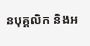នបុគ្គលិក និងអ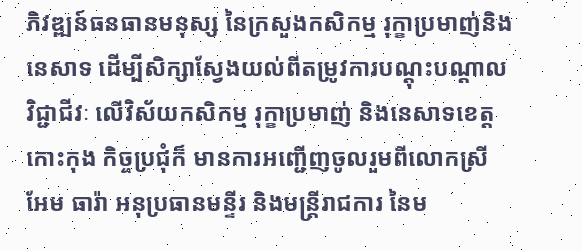ភិវឌ្ឍន៍ធនធានមនុស្ស នៃក្រសួងកសិកម្ម រុក្ខាប្រមាញ់និងនេសាទ ដើម្បីសិក្សាស្វែងយល់ពីតម្រូវការបណ្ដុះបណ្ដាលវិជ្ជាជីវៈ លើវិស័យកសិកម្ម រុក្ខាប្រមាញ់ និងនេសាទខេត្តកោះកុង កិច្ចប្រជុំក៏ មានការអញ្ជើញចូលរួមពីលោកស្រី អែម ធារ៉ា អនុប្រធានមន្ទីរ និងមន្ត្រីរាជការ នៃម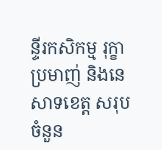ន្ទីរកសិកម្ម រុក្ខាប្រមាញ់ និងនេសាទខេត្ត សរុបចំនួន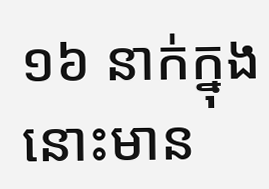១៦ នាក់ក្នុងនោះមាន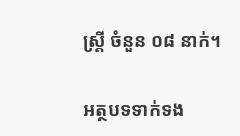ស្ត្រី ចំនួន ០៨ នាក់។

អត្ថបទទាក់ទង